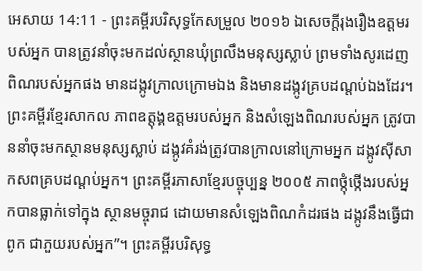អេសាយ 14:11 - ព្រះគម្ពីរបរិសុទ្ធកែសម្រួល ២០១៦ ឯសេចក្ដីរុងរឿងឧត្តមរបស់អ្នក បានត្រូវនាំចុះមកដល់ស្ថានឃុំព្រលឹងមនុស្សស្លាប់ ព្រមទាំងសូរដេញពិណរបស់អ្នកផង មានដង្កូវក្រាលក្រោមឯង និងមានដង្កូវគ្របដណ្តប់ឯងដែរ។ ព្រះគម្ពីរខ្មែរសាកល ភាពឧត្ដុង្គឧត្ដមរបស់អ្នក និងសំឡេងពិណរបស់អ្នក ត្រូវបាននាំចុះមកស្ថានមនុស្សស្លាប់ ដង្កូវគំរង់ត្រូវបានក្រាលនៅក្រោមអ្នក ដង្កូវស៊ីសាកសពគ្របដណ្ដប់អ្នក។ ព្រះគម្ពីរភាសាខ្មែរបច្ចុប្បន្ន ២០០៥ ភាពថ្កុំថ្កើងរបស់អ្នកបានធ្លាក់ទៅក្នុង ស្ថានមច្ចុរាជ ដោយមានសំឡេងពិណកំដរផង ដង្កូវនឹងធ្វើជាពូក ជាភួយរបស់អ្នក”។ ព្រះគម្ពីរបរិសុទ្ធ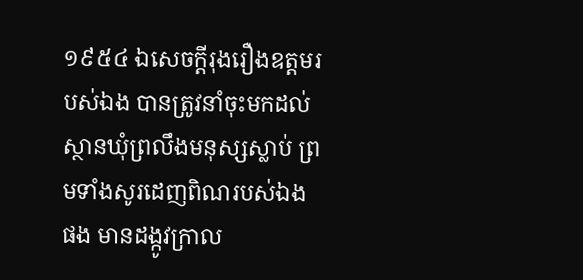១៩៥៤ ឯសេចក្ដីរុងរឿងឧត្តមរបស់ឯង បានត្រូវនាំចុះមកដល់ស្ថានឃុំព្រលឹងមនុស្សស្លាប់ ព្រមទាំងសូរដេញពិណរបស់ឯងផង មានដង្កូវក្រាល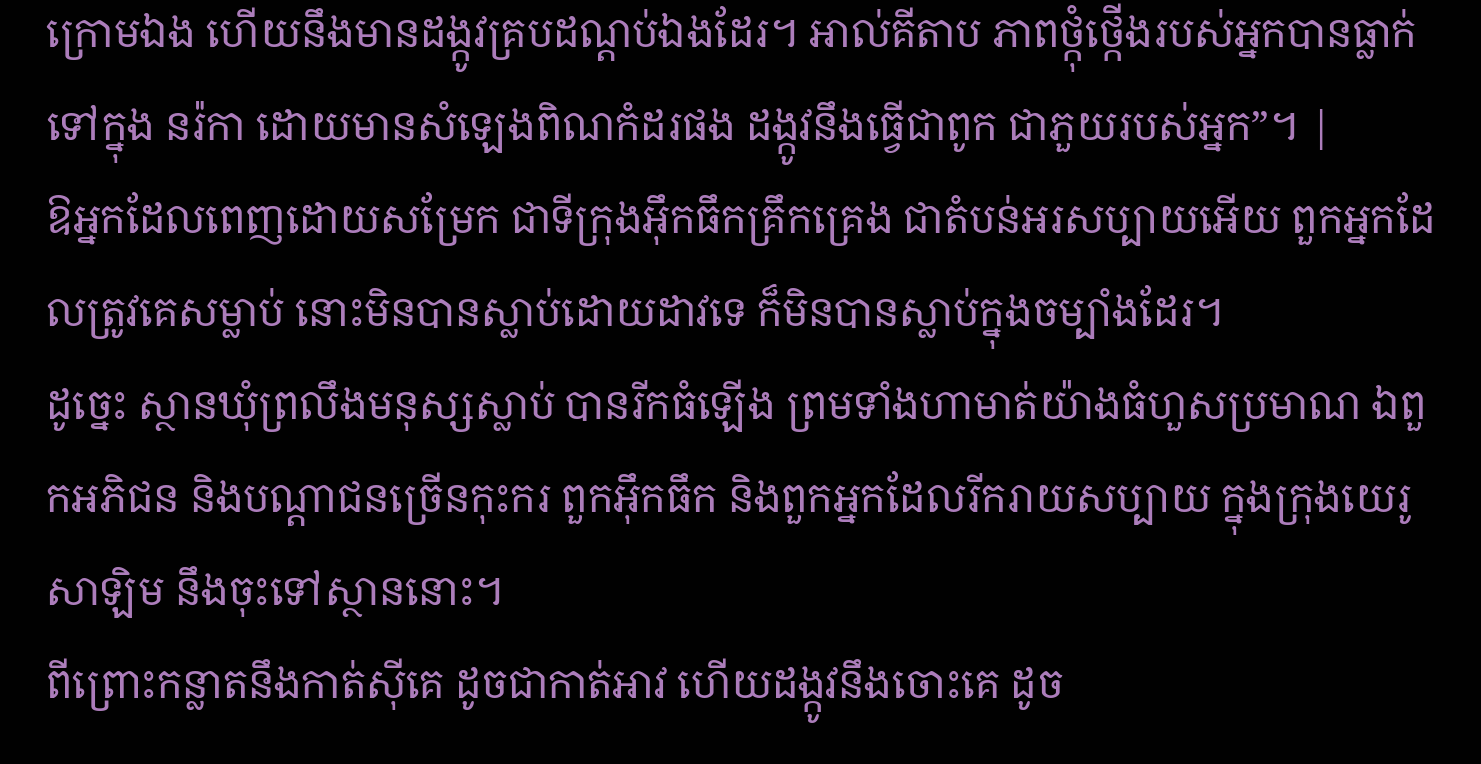ក្រោមឯង ហើយនឹងមានដង្កូវគ្របដណ្តប់ឯងដែរ។ អាល់គីតាប ភាពថ្កុំថ្កើងរបស់អ្នកបានធ្លាក់ទៅក្នុង នរ៉កា ដោយមានសំឡេងពិណកំដរផង ដង្កូវនឹងធ្វើជាពូក ជាភួយរបស់អ្នក”។ |
ឱអ្នកដែលពេញដោយសម្រែក ជាទីក្រុងអ៊ឹកធឹកគ្រឹកគ្រេង ជាតំបន់អរសប្បាយអើយ ពួកអ្នកដែលត្រូវគេសម្លាប់ នោះមិនបានស្លាប់ដោយដាវទេ ក៏មិនបានស្លាប់ក្នុងចម្បាំងដែរ។
ដូច្នេះ ស្ថានឃុំព្រលឹងមនុស្សស្លាប់ បានរីកធំឡើង ព្រមទាំងហាមាត់យ៉ាងធំហួសប្រមាណ ឯពួកអភិជន និងបណ្ដាជនច្រើនកុះករ ពួកអ៊ឹកធឹក និងពួកអ្នកដែលរីករាយសប្បាយ ក្នុងក្រុងយេរូសាឡិម នឹងចុះទៅស្ថាននោះ។
ពីព្រោះកន្លាតនឹងកាត់ស៊ីគេ ដូចជាកាត់អាវ ហើយដង្កូវនឹងចោះគេ ដូច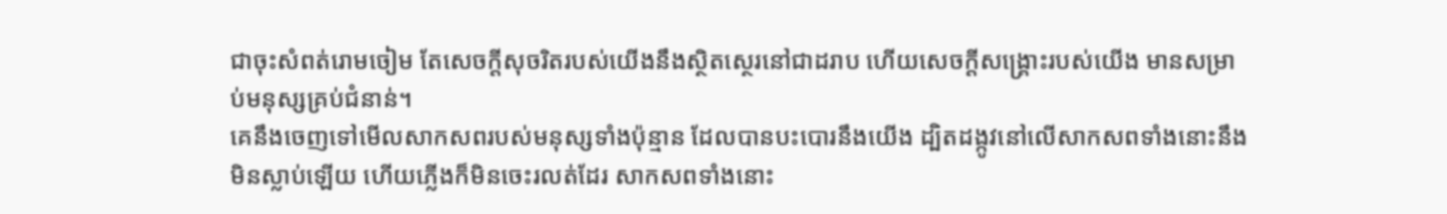ជាចុះសំពត់រោមចៀម តែសេចក្ដីសុចរិតរបស់យើងនឹងស្ថិតស្ថេរនៅជាដរាប ហើយសេចក្ដីសង្គ្រោះរបស់យើង មានសម្រាប់មនុស្សគ្រប់ជំនាន់។
គេនឹងចេញទៅមើលសាកសពរបស់មនុស្សទាំងប៉ុន្មាន ដែលបានបះបោរនឹងយើង ដ្បិតដង្កូវនៅលើសាកសពទាំងនោះនឹងមិនស្លាប់ឡើយ ហើយភ្លើងក៏មិនចេះរលត់ដែរ សាកសពទាំងនោះ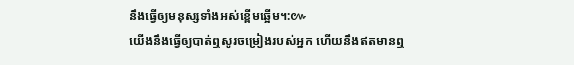នឹងធ្វើឲ្យមនុស្សទាំងអស់ខ្ពើមឆ្អើម។:៚
យើងនឹងធ្វើឲ្យបាត់ឮសូរចម្រៀងរបស់អ្នក ហើយនឹងឥតមានឮ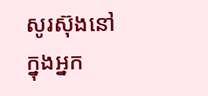សូរស៊ុងនៅក្នុងអ្នក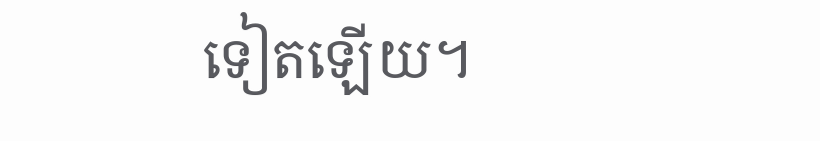ទៀតឡើយ។